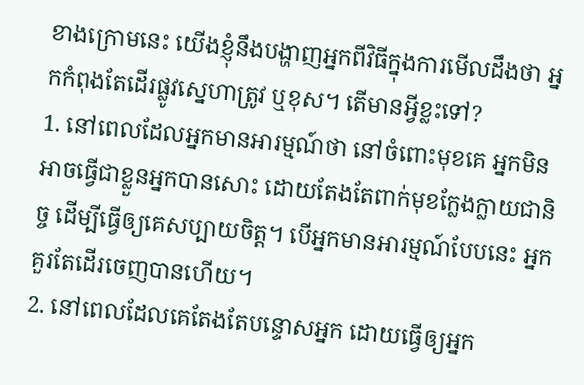ខាងក្រោមនេះ យើងខ្ញុំនឹងបង្ហាញអ្នកពីវិធីក្នុងការមើលដឹងថា អ្នកកំពុងតែដើរផ្លូវស្នេហាត្រូវ ឬខុស។ តើមានអ្វីខ្លះទៅ?
1. នៅពេលដែលអ្នកមានអារម្មណ៍ថា នៅចំពោះមុខគេ អ្នកមិនអាចធ្វើជាខ្លួនអ្នកបានសោះ ដោយតែងតែពាក់មុខក្លែងក្លាយជានិច្ច ដើម្បីធ្វើឲ្យគេសប្បាយចិត្ត។ បើអ្នកមានអារម្មណ៍បែបនេះ អ្នកគួរតែដើរចេញបានហើយ។
2. នៅពេលដែលគេតែងតែបន្ទោសអ្នក ដោយធ្វើឲ្យអ្នក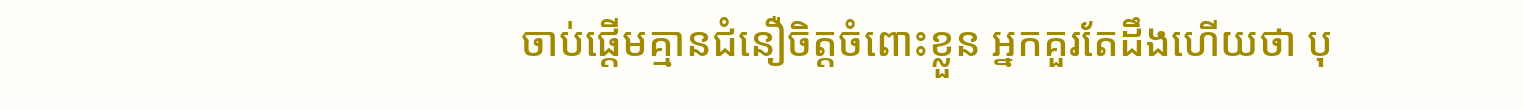ចាប់ផ្តើមគ្មានជំនឿចិត្តចំពោះខ្លួន អ្នកគួរតែដឹងហើយថា បុ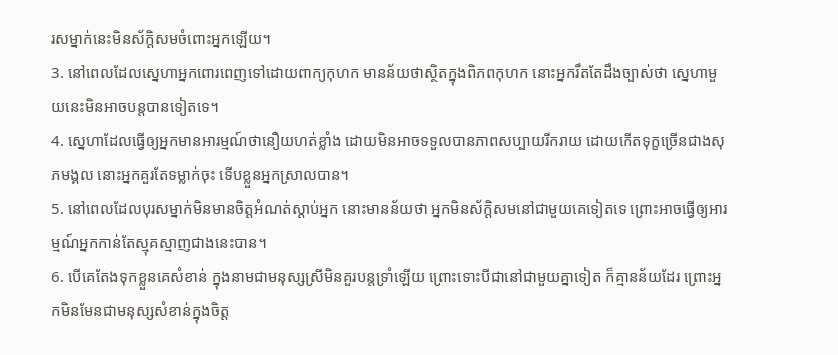រសម្នាក់នេះមិនស័ក្តិសមចំពោះអ្នកឡើយ។
3. នៅពេលដែលស្នេហាអ្នកពោរពេញទៅដោយពាក្យកុហក មានន័យថាស្ថិតក្នុងពិភពកុហក នោះអ្នករឹតតែដឹងច្បាស់ថា ស្នេហាមួយនេះមិនអាចបន្តបានទៀតទេ។
4. ស្នេហាដែលធ្វើឲ្យអ្នកមានអារម្មណ៍ថានឿយហត់ខ្លាំង ដោយមិនអាចទទួលបានភាពសប្បាយរីករាយ ដោយកើតទុក្ខច្រើនជាងសុភមង្គល នោះអ្នកគួរតែទម្លាក់ចុះ ទើបខ្លួនអ្នកស្រាលបាន។
5. នៅពេលដែលបុរសម្នាក់មិនមានចិត្តអំណត់ស្តាប់អ្នក នោះមានន័យថា អ្នកមិនស័ក្តិសមនៅជាមួយគេទៀតទេ ព្រោះអាចធ្វើឲ្យអារម្មណ៍អ្នកកាន់តែស្មុគស្មាញជាងនេះបាន។
6. បើគេតែងទុកខ្លួនគេសំខាន់ ក្នុងនាមជាមនុស្សស្រីមិនគួរបន្តទ្រាំឡើយ ព្រោះទោះបីជានៅជាមួយគ្នាទៀត ក៏គ្មានន័យដែរ ព្រោះអ្នកមិនមែនជាមនុស្សសំខាន់ក្នុងចិត្ត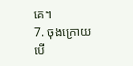គេ។
7. ចុងក្រោយ បើ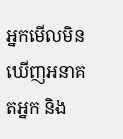អ្នកមើលមិនឃើញអនាគតអ្នក និង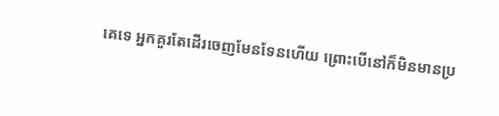គេទេ អ្នកគួរតែដើរចេញមែនទែនហើយ ព្រោះបើនៅក៏មិនមានប្រ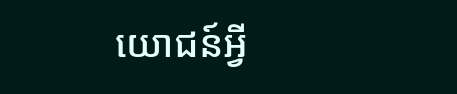យោជន៍អ្វី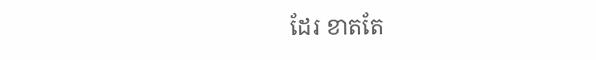ដែរ ខាតតែ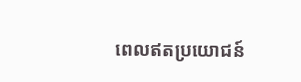ពេលឥតប្រយោជន៍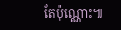តែប៉ុណ្ណោះ៕